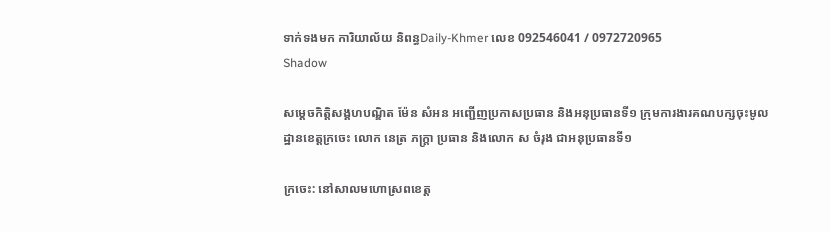ទាក់ទងមក ការិយាល័យ និពន្ធDaily-Khmer លេខ 092546041 / 0972720965
Shadow

សម្តេចកិត្តិសង្គហបណ្ឌិត ម៉ែន សំអន អញ្ជើញប្រកាសប្រធាន និងអនុប្រធានទី១ ក្រុមការងារគណបក្សចុះមូលដ្ឋានខេត្តក្រចេះ លោក នេត្រ ភក្ត្រា ប្រធាន និងលោក ស ចំរុង ជាអនុប្រធានទី១

ក្រចេះ: នៅសាលមហោស្រពខេត្ត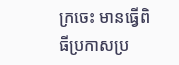ក្រចេះ មានធ្វើពិធីប្រកាសប្រ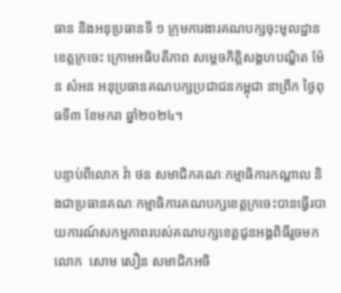ធាន និងអនុប្រធានទី ១ ក្រុមការងារគណបក្សចុះមូលដ្ឋានខេត្តក្រចេះ ក្រោមអធិបតីភាព សម្តេចកិត្តិសង្គហបណ្ឌិត ម៉ែន សំអន អនុប្រធានគណបក្សប្រជាជនកម្ពុជា នាព្រឹក ថ្ងៃពុធទី៣ ខែមករា ឆ្នាំ២០២៤។

បន្ទាប់ពីលោក វ៉ា ថន សមាជិកគណៈកម្មាធិការកណ្តាល និងជាប្រធានគណៈកម្មាធិការគណបក្សខេត្តក្រចេះបានធ្វើរបាយការណ៍សកម្មភាពរបស់គណបក្សខេត្តជូនអង្គពិធីរួចមក លោក  សោម សឿន សមាជិកអចិ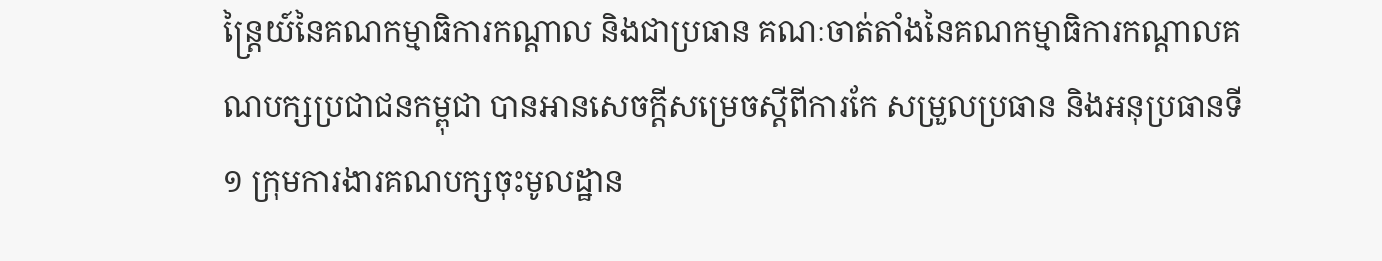ន្ត្រៃយ៍នៃគណកម្មាធិការកណ្តាល និងជាប្រធាន គណៈចាត់តាំងនៃគណកម្មាធិការកណ្តាលគណបក្សប្រជាជនកម្ពុជា បានអានសេចក្ដីសម្រេចស្ដីពីការកែ សម្រួលប្រធាន និងអនុប្រធានទី ១ ក្រុមការងារគណបក្សចុះមូលដ្ឋាន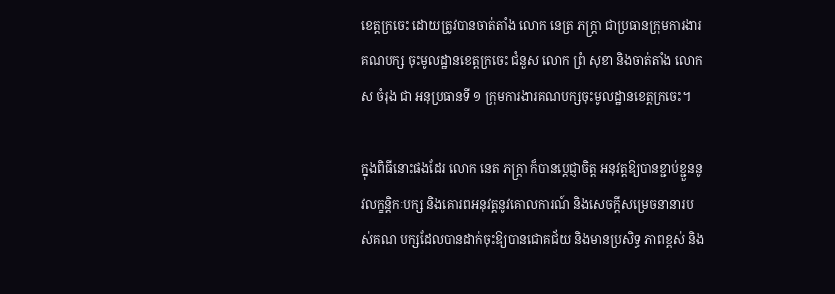ខេត្តក្រចេះ ដោយត្រូវបានចាត់តាំង លោក នេត្រ ភក្ត្រា ជាប្រធានក្រុមការងារគណបក្ស ចុះមូលដ្ឋានខេត្តក្រចេះ ជំនួស លោក ព្រំ សុខា និងចាត់តាំង លោក ស ចំរុង ជា អនុប្រធានទី ១ ក្រុមការងារគណបក្សចុះមូលដ្ឋានខេត្តក្រចេះ។

ក្នុងពិធីនោះផងដែរ លោក នេត ភក្ត្រា ក៏បានប្តេជ្ញាចិត្ត អនុវត្តឱ្យបានខ្ជាប់ខ្ជួននូវលក្ខន្តិកៈបក្ស និងគោរពអនុវត្តនូវគោលការណ៍ និងសេចក្តីសម្រេចនានារបស់គណ បក្សដែលបានដាក់ចុះឱ្យបានជោគជ័យ និងមានប្រសិទ្ធ ភាពខ្ពស់ និង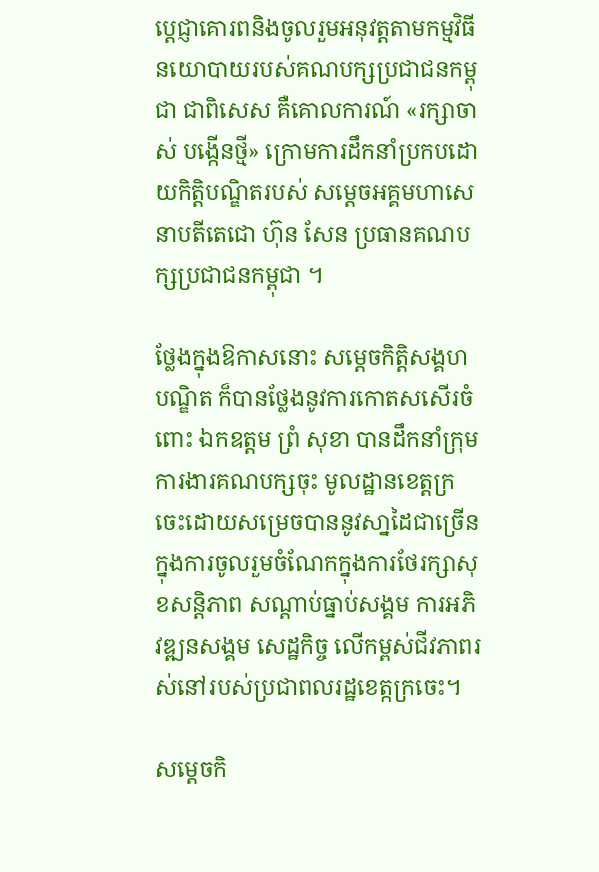ប្តេជ្ញាគោរពនិងចូលរួមអនុវត្តតាមកម្មវិធីនយោបាយរបស់គណបក្សប្រជាជនកម្ពុជា ជាពិសេស គឺគោលការណ៍ «រក្សាចាស់ បង្កើនថ្មី» ក្រោមការដឹកនាំប្រកបដោយកិត្តិបណ្ឌិតរបស់ សម្តេចអគ្គមហាសេនាបតីតេជោ ហ៊ុន សែន ប្រធានគណបក្សប្រជាជនកម្ពុជា ។

ថ្លែងក្នុងឱកាសនោះ សម្តេចកិត្តិសង្គហបណ្ឌិត ក៏បានថ្លែងនូវការកោតសសើរចំពោះ ឯកឧត្តម ព្រំ សុខា បានដឹកនាំក្រុមការងារគណបក្សចុះ មូលដ្ឋានខេត្តក្រចេះដោយសម្រេចបាននូវសា្នដៃជាច្រើន ក្នុងការចូលរួមចំណែកក្នុងការថែរក្សាសុខសន្តិភាព សណ្តាប់ធ្នាប់សង្គម ការអភិវឌ្ឍនសង្គម សេដ្ឋកិច្ច លើកម្ពស់ជីវភាពរស់នៅរបស់ប្រជាពលរដ្ឋខេត្កក្រចេះ។

សម្តេចកិ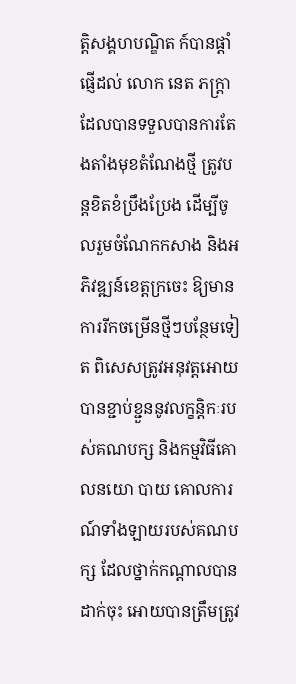ត្តិសង្គហបណ្ឌិត ក៍បានផ្ដាំផ្ញើដល់ លោក នេត ភក្ត្រា ដែលបានទទួលបានការតែងតាំងមុខតំណែងថ្មី ត្រូវបន្តខិតខំប្រឹងប្រែង ដើម្បីចូលរួមចំណែកកសាង និងអភិវឌ្ឍន៍ខេត្តក្រចេះ ឱ្យមានការរីកចម្រើនថ្មីៗបន្ថែមទៀត ពិសេសត្រូវអនុវត្តអោយបានខ្ជាប់ខ្ជួននូវលក្ខន្តិកៈរបស់គណបក្ស និងកម្មវិធីគោលនយោ បាយ គោលការណ៍ទាំងឡាយរបស់គណបក្ស ដែលថ្នាក់កណ្ដាលបានដាក់ចុះ អោយបានត្រឹមត្រូវ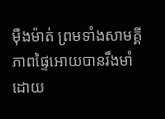ម៉ឺងម៉ាត់ ព្រមទាំងសាមគ្គីភាពផ្ទៃអោយបានរឹងមាំ ដោយ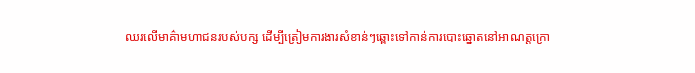ឈរលើមាគ៌ាមហាជនរបស់បក្ស ដើម្បីត្រៀមការងារសំខាន់ៗឆ្ពោះទៅកាន់ការបោះឆ្នោតនៅអាណត្តក្រោ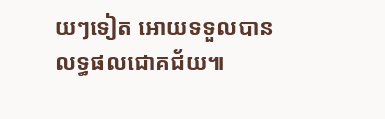យៗទៀត អោយទទួលបានលទ្ធផលជោគជ័យ៕